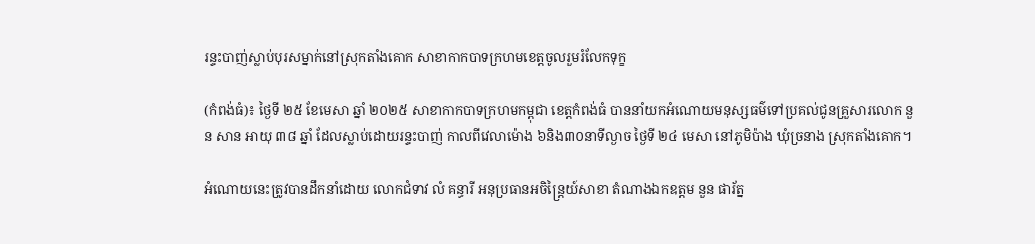រន្ទះបាញ់ស្លាប់បុរសម្នាក់នៅស្រុកតាំងគោក សាខាកាកបាទក្រហមខេត្តចូលរួមរំលែកទុក្ខ

(កំពង់ធំ)៖ ថ្ងៃទី ២៥ ខែមេសា ឆ្នាំ ២០២៥ សាខាកាកបាទក្រហមកម្ពុជា ខេត្តកំពង់ធំ បាននាំយកអំណោយមនុស្សធម៌ទៅប្រគល់ជូនគ្រួសារលោក នួន សាន អាយុ ៣៨ ឆ្នាំ ដែលស្លាប់ដោយរន្ទះបាញ់ កាលពីវេលាម៉ោង ៦និង៣០នាទីល្ងាច ថ្ងៃទី ២៤ មេសា នៅភូមិប៉ាង ឃុំច្រនាង ស្រុកតាំងគោក។

អំណោយនេះត្រូវបានដឹកនាំដោយ លោកជំទាវ លំ គន្ធារី អនុប្រធានអចិន្ត្រៃយ៍សាខា តំណាងឯកឧត្តម នួន ផារ័ត្ន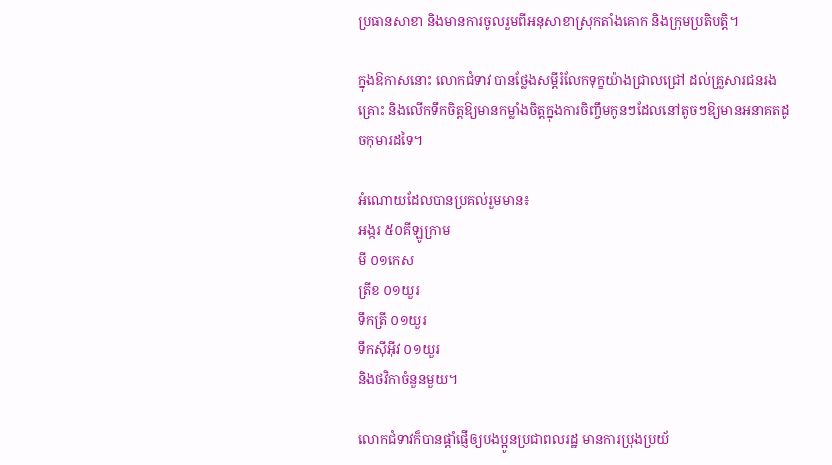ប្រធានសាខា និងមានការចូលរួមពីអនុសាខាស្រុកតាំងគោក និងក្រុមប្រតិបត្តិ។

ក្នុងឱកាសនោះ លោកជំទាវ បានថ្លែងសម្តីរំលែកទុក្ខយ៉ាងជ្រាលជ្រៅ ដល់គ្រួសារជនរងគ្រោះ និងលើកទឹកចិត្តឱ្យមានកម្លាំងចិត្តក្នុងការចិញ្ចឹមកូនៗដែលនៅតូចៗឱ្យមានអនាគតដូចកុមារដទៃ។

អំណោយដែលបានប្រគល់រួមមាន៖
អង្ករ ៥០គីឡូក្រាម
មី ០១កេស
ត្រីខ ០១យួរ
ទឹកត្រី ០១យួរ
ទឹកស៊ីអ៊ីវ ០១យួរ
និងថវិកាចំនួនមួយ។

លោកជំទាវក៏បានផ្តាំផ្ញើឲ្យបងប្អូនប្រជាពលរដ្ឋ មានការប្រុងប្រយ័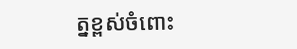ត្នខ្ពស់ចំពោះ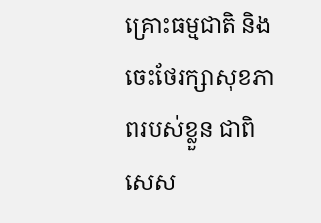គ្រោះធម្មជាតិ និងចេះថែរក្សាសុខភាពរបស់ខ្លួន ជាពិសេស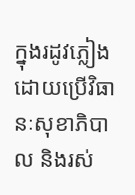ក្នុងរដូវភ្លៀង ដោយប្រើវិធានៈសុខាភិបាល និងរស់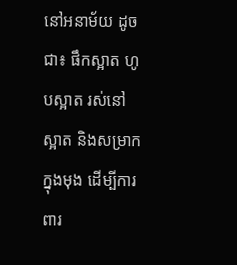នៅអនាម័យ ដូចជា៖ ផឹកស្អាត ហូបស្អាត រស់នៅស្អាត និងសម្រាកក្នុងមុង ដើម្បីការពារ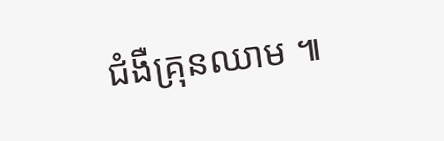ជំងឺគ្រុនឈាម ៕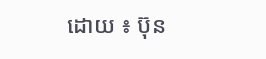ដោយ ៖ ប៊ុន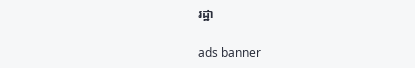រដ្ឋា

ads banner